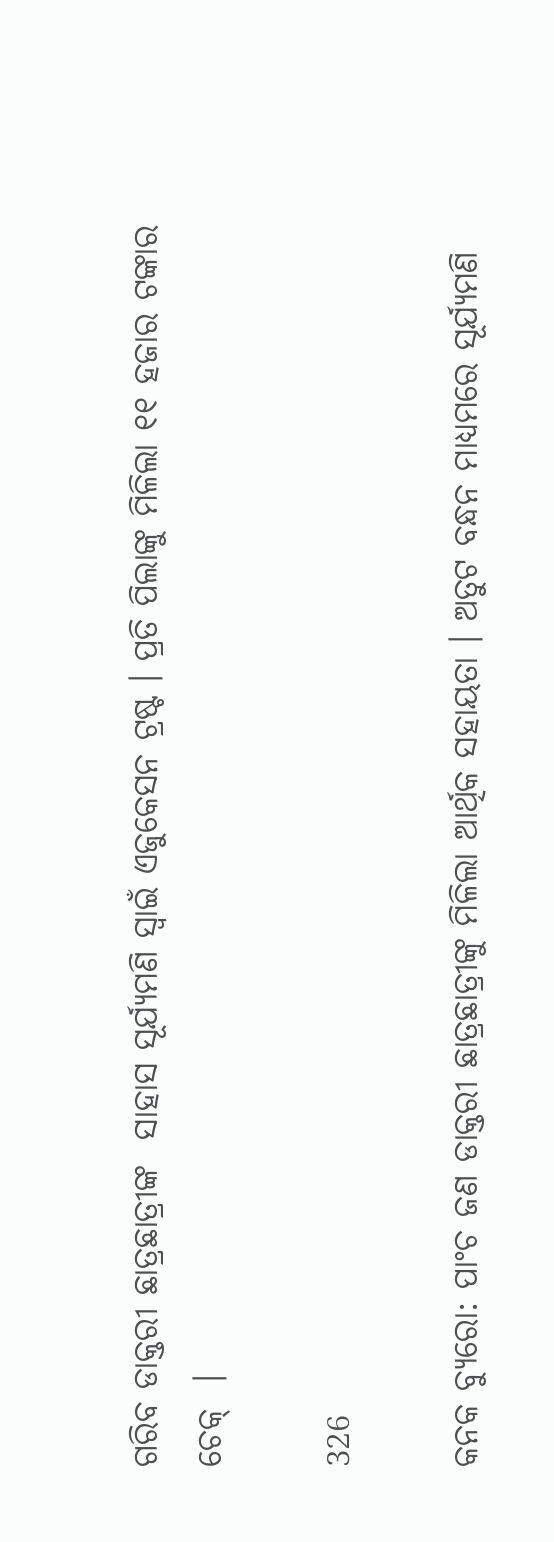ଗରିବ ଡାକ୍ତରୀ ଛାତ୍ରଛାତ୍ରୀଙ୍କ  ସାହାସ ସୂର୍ଯ୍ୟମଣି ସ୍ୱାଇଁ ଏଜୁକେସନ ଟ୍ରଷ୍ଟ । ପ୍ରତି ପିଲାଙ୍କୁ ମିଳିଲା ୧୧ ହଜାର ଟଙ୍କାର ଚେକ୍  ।

326

କନକ ବ୍ୟୁରୋ: ପାଂଚ ଜଣ ଡାକ୍ତରୀ ଛାତ୍ରଛାତ୍ରୀଙ୍କୁ ମିଳିଲା ଆର୍ଥିକ ସହାୟତା । ଅତୁଟ ବନ୍ଧନ ମାଧ୍ୟମରେ ସୂର୍ଯ୍ୟମଣି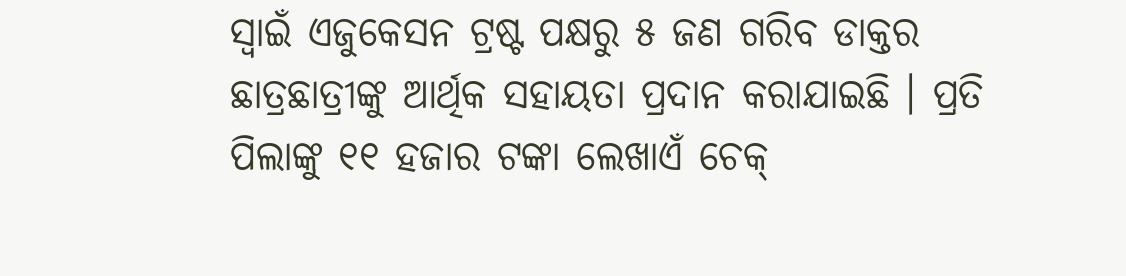ସ୍ୱାଇଁ ଏଜୁକେସନ ଟ୍ରଷ୍ଟ ପକ୍ଷରୁ ୫ ଜଣ ଗରିବ ଡାକ୍ତର ଛାତ୍ରଛାତ୍ରୀଙ୍କୁ ଆର୍ଥିକ ସହାୟତା ପ୍ରଦାନ କରାଯାଇଛି । ପ୍ରତି ପିଲାଙ୍କୁ ୧୧ ହଜାର ଟଙ୍କା ଲେଖାଏଁ ଚେକ୍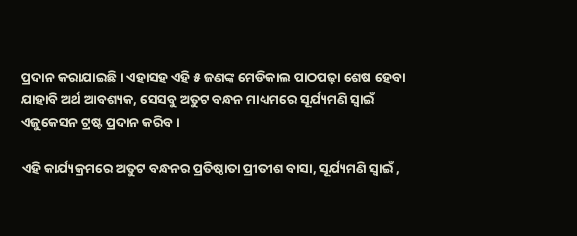ପ୍ରଦାନ କରାଯାଇଛି । ଏହାସହ ଏହି ୫ ଜଣଙ୍କ ମେଡିକାଲ ପାଠପଢ଼ା ଶେଷ ହେବା ଯାହାବି ଅର୍ଥ ଆବଶ୍ୟକ, ସେସବୁ ଅତୁଟ ବନ୍ଧନ ମାଧ୍ୟମରେ ସୂର୍ଯ୍ୟମଣି ସ୍ୱାଇଁ ଏଜୁକେସନ ଟ୍ରଷ୍ଟ ପ୍ରଦାନ କରିବ ।

ଏହି କାର୍ଯ୍ୟକ୍ରମରେ ଅତୁଟ ବନ୍ଧନର ପ୍ରତିଷ୍ଠାତା ପ୍ରୀତୀଶ ବାସା, ସୂର୍ଯ୍ୟମଣି ସ୍ବାଇଁ ,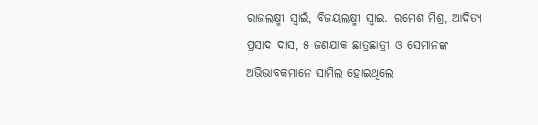ରାଜଲକ୍ଷ୍ମୀ ସ୍ୱାଇଁ, ବିଜୟଲକ୍ଷ୍ମୀ ସ୍ୱାଇ. ରମେଶ ମିଶ୍ର, ଆଦିତ୍ୟ ପ୍ରସାଦ ଦାସ, ୫ ଜଣଯାକ ଛାତ୍ରଛାତ୍ରୀ ଓ ସେମାନଙ୍କ ଅଭିଭାବକମାନେ ସାମିଲ ହୋଇଥିଲେ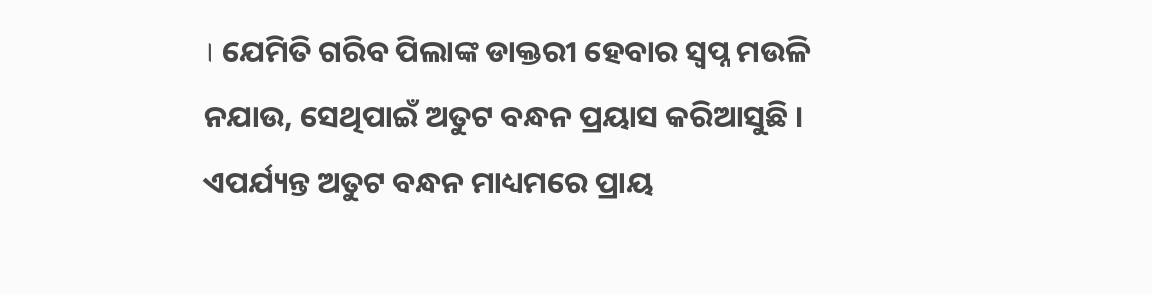। ଯେମିତି ଗରିବ ପିଲାଙ୍କ ଡାକ୍ତରୀ ହେବାର ସ୍ୱପ୍ନ ମଉଳି ନଯାଉ, ସେଥିପାଇଁ ଅତୁଟ ବନ୍ଧନ ପ୍ରୟାସ କରିଆସୁଛି । ଏପର୍ଯ୍ୟନ୍ତ ଅତୁଟ ବନ୍ଧନ ମାଧ୍ୟମରେ ପ୍ରାୟ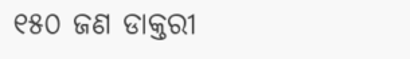୧୫୦ ଜଣ ଡାକ୍ତରୀ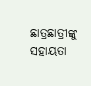ଛାତ୍ରଛାତ୍ରୀଙ୍କୁ ସହାୟତା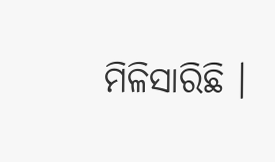ମିଳିସାରିଛି ।